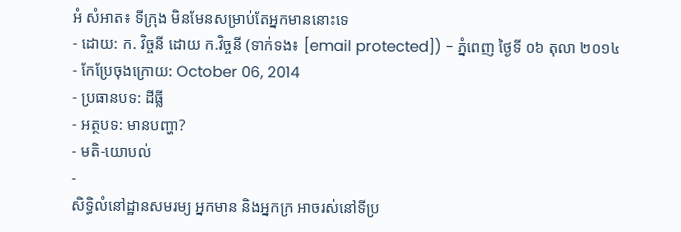អំ សំអាត៖ ទីក្រុង មិនមែនសម្រាប់តែអ្នកមាននោះទេ
- ដោយ: ក. វិច្ចនី ដោយ ក.វិច្ចនី (ទាក់ទង៖ [email protected]) - ភ្នំពេញ ថ្ងៃទី ០៦ តុលា ២០១៤
- កែប្រែចុងក្រោយ: October 06, 2014
- ប្រធានបទ: ដីធ្លី
- អត្ថបទ: មានបញ្ហា?
- មតិ-យោបល់
-
សិទ្ធិលំនៅដ្ឋានសមរម្យ អ្នកមាន និងអ្នកក្រ អាចរស់នៅទីប្រ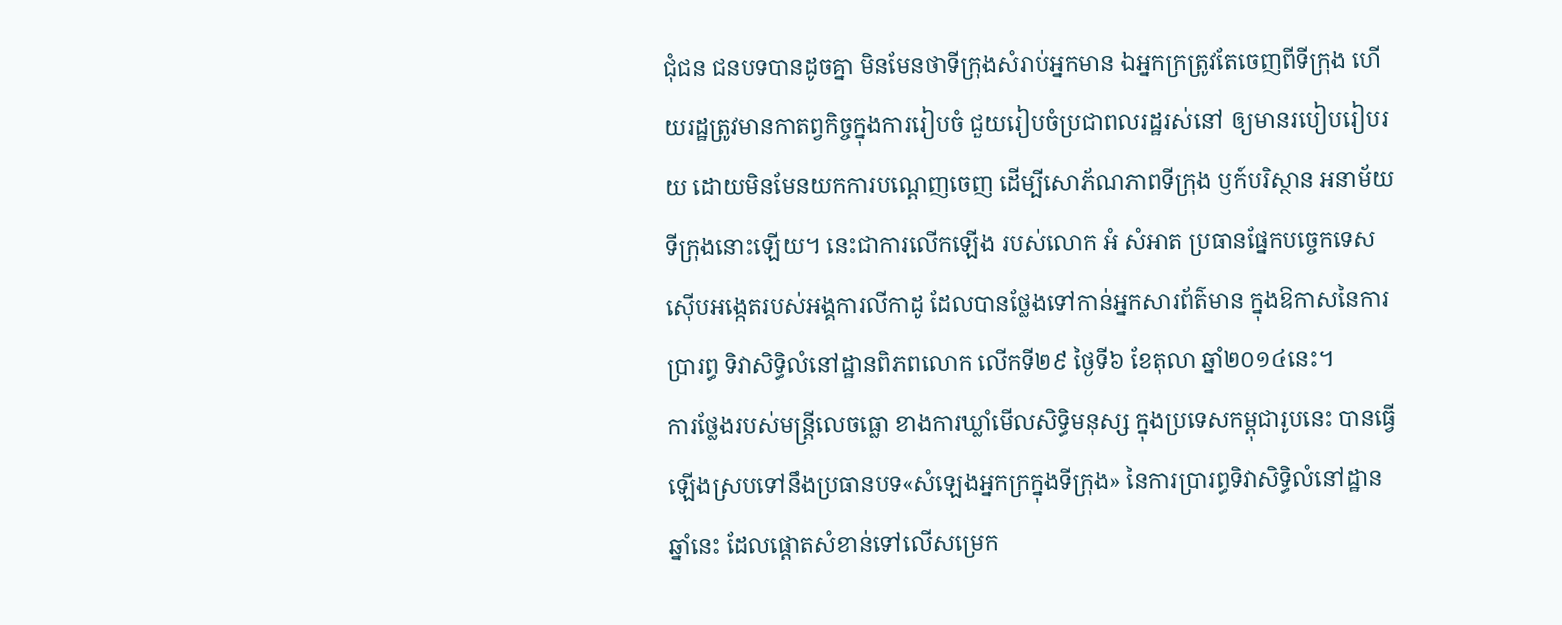ជុំជន ជនបទបានដូចគ្នា មិនមែនថាទីក្រុងសំរាប់អ្នកមាន ឯអ្នកក្រត្រូវតែចេញពីទីក្រុង ហើយរដ្ឋត្រូវមានកាតព្វកិច្ចក្នុងការរៀបចំ ជួយរៀបចំប្រជាពលរដ្ឋរស់នៅ ឲ្យមានរបៀបរៀបរយ ដោយមិនមែនយកការបណ្តេញចេញ ដើម្បីសោភ័ណភាពទីក្រុង ឫក៍បរិស្ថាន អនាម័យទីក្រុងនោះឡើយ។ នេះជាការលើកឡើង របស់លោក អំ សំអាត ប្រធានផ្នែកបច្ចេកទេសស៊ើបអង្កេតរបស់អង្គការលីកាដូ ដែលបានថ្លែងទៅកាន់អ្នកសារព័ត៌មាន ក្នុងឱកាសនៃការប្រារព្ធ ទិវាសិទ្ធិលំនៅដ្ឋានពិភពលោក លើកទី២៩ ថ្ងៃទី៦ ខែតុលា ឆ្នាំ២០១៤នេះ។
ការថ្លែងរបស់មន្ត្រីលេចធ្លោ ខាងការឃ្លាំមើលសិទ្ធិមនុស្ស ក្នុងប្រទេសកម្ពុជារូបនេះ បានធ្វើឡើងស្របទៅនឹងប្រធានបទ«សំឡេងអ្នកក្រក្នុងទីក្រុង» នៃការប្រារព្ធទិវាសិទ្ធិលំនៅដ្ឋាន ឆ្នាំនេះ ដែលផ្ដោតសំខាន់ទៅលើសម្រេក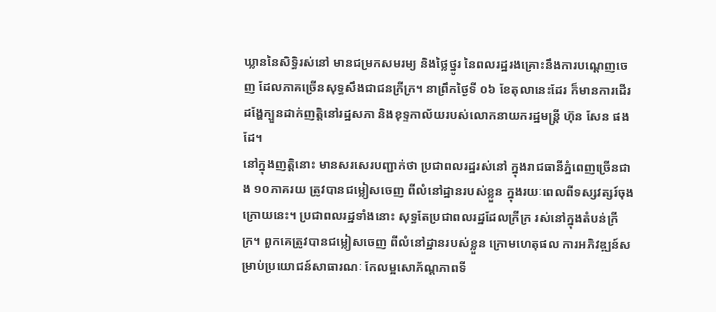ឃ្លាននៃសិទ្ធិរស់នៅ មានជម្រកសមរម្យ និងថ្លៃថ្នូរ នៃពលរដ្ឋរងគ្រោះនឹងការបណ្ដេញចេញ ដែលភាគច្រើនសុទ្ធសឹងជាជនក្រីក្រ។ នាព្រឹកថ្ងៃទី ០៦ ខែតុលានេះដែរ ក៏មានការដើរដង្ហែក្បួនដាក់ញត្តិនៅរដ្ឋសភា និងខុទ្ទកាល័យរបស់លោកនាយករដ្ឋមន្ត្រី ហ៊ុន សែន ផងដែ។
នៅក្នុងញត្តិនោះ មានសរសេរបញ្ជាក់ថា ប្រជាពលរដ្ឋរស់នៅ ក្នុងរាជធានីភ្នំពេញច្រើនជាង ១០ភាគរយ ត្រូវបានជម្លៀសចេញ ពីលំនៅដ្ឋានរបស់ខ្លួន ក្នុងរយៈពេលពីទស្សវត្សរ៍ចុងក្រោយនេះ។ ប្រជាពលរដ្ឋទាំងនោះ សុទ្ធតែប្រជាពលរដ្ឋដែលក្រីក្រ រស់នៅក្នុងតំបន់ក្រីក្រ។ ពួកគេត្រូវបានជម្លៀសចេញ ពីលំនៅដ្ឋានរបស់ខ្លួន ក្រោមហេតុផល ការអភិវឌ្ឍន៍សម្រាប់ប្រយោជន៍សាធារណៈ កែលម្អសោភ័ណ្ដភាពទី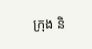ក្រុង និ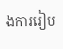ងការរៀប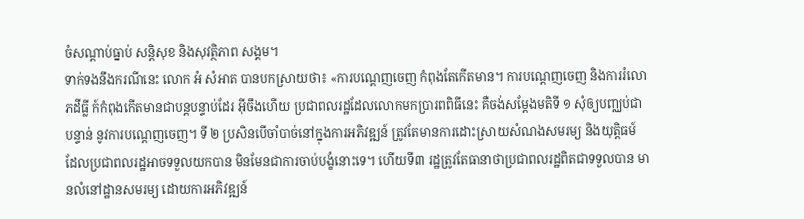ចំសណ្តាប់ធ្នាប់ សន្តិសុខ និងសុវត្ថិភាព សង្គម។
ទាក់ទងនឹងករណីនេះ លោក អំ សំអាត បានបកស្រាយថា៖ «ការបណ្តេញចេញ កំពុងតែកើតមាន។ ការបណ្តេញចេញ និងការរំលោភដីធ្លី ក៍កំពុងកើតមានជាបន្តបន្ទាប់ដែរ អ៊ីចឹងហើយ ប្រជាពលរដ្ឋដែលលោកមកប្រារពពិធីនេះ គឺចង់សម្តែងមតិទី ១ សុំឲ្យបញ្ឈប់ជាបន្ទាន់ នូវការបណ្តេញចេញ។ ទី ២ ប្រសិនបើចាំបាច់នៅក្នុងការអភិវឌ្ឍន៍ ត្រូវតែមានការដោះស្រាយសំណងសមរម្យ និងយុត្តិធម៍ ដែលប្រជាពលរដ្ឋអាចទទួលយកបាន មិនមែនជាការចាប់បង្ខំនោះទេ។ ហើយទី៣ រដ្ឋត្រូវតែធានាថាប្រជាពលរដ្ឋពិតជាទទួលបាន មានលំនៅដ្ឋានសមរម្យ ដោយការអភិវឌ្ឍន៍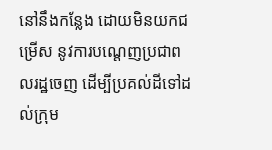នៅនឹងកន្លែង ដោយមិនយកជម្រើស នូវការបណ្តេញប្រជាពលរដ្ឋចេញ ដើម្បីប្រគល់ដីទៅដល់ក្រុម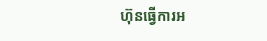ហ៊ុនធ្វើការអ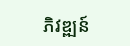ភិវឌ្ឍន៍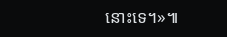នោះទេ។»៕